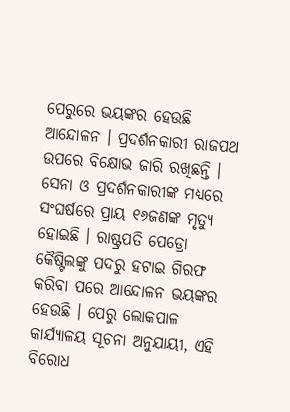ପେରୁରେ ଭୟଙ୍କର ହେଉଛି ଆନ୍ଦୋଳନ । ପ୍ରଦର୍ଶନକାରୀ ରାଜପଥ ଉପରେ ବିକ୍ଷୋଭ ଜାରି ରଖିଛନ୍ତି । ସେନା ଓ ପ୍ରଦର୍ଶନକାରୀଙ୍କ ମଧ୍ୟରେ ସଂଘର୍ଷରେ ପ୍ରାୟ ୧୬ଜଣଙ୍କ ମୃତ୍ୟୁ ହୋଇଛି । ରାଷ୍ଟ୍ରପତି ପେଡ୍ରୋ କୈଷ୍ଟିଲଙ୍କୁ ପଦରୁ ହଟାଇ ଗିରଫ କରିବା ପରେ ଆନ୍ଦୋଳନ ଭୟଙ୍କର ହେଉଛି । ପେରୁ ଲୋକପାଳ କାର୍ଯ୍ୟାଳୟ ସୂଚନା ଅନୁଯାୟୀ, ଏହି ବିରୋଧ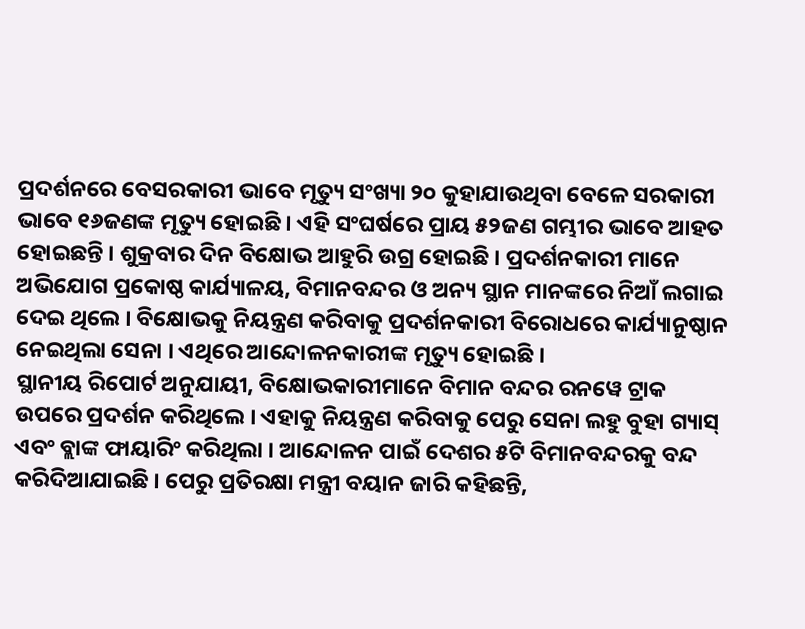ପ୍ରଦର୍ଶନରେ ବେସରକାରୀ ଭାବେ ମୃତ୍ୟୁ ସଂଖ୍ୟା ୨୦ କୁହାଯାଉଥିବା ବେଳେ ସରକାରୀ ଭାବେ ୧୬ଜଣଙ୍କ ମୃତ୍ୟୁ ହୋଇଛି । ଏହି ସଂଘର୍ଷରେ ପ୍ରାୟ ୫୨ଜଣ ଗମ୍ଭୀର ଭାବେ ଆହତ ହୋଇଛନ୍ତି । ଶୁକ୍ରବାର ଦିନ ବିକ୍ଷୋଭ ଆହୁରି ଉଗ୍ର ହୋଇଛି । ପ୍ରଦର୍ଶନକାରୀ ମାନେ ଅଭିଯୋଗ ପ୍ରକୋଷ୍ଠ କାର୍ଯ୍ୟାଳୟ, ବିମାନବନ୍ଦର ଓ ଅନ୍ୟ ସ୍ଥାନ ମାନଙ୍କରେ ନିଆଁ ଲଗାଇ ଦେଇ ଥିଲେ । ବିକ୍ଷୋଭକୁ ନିୟନ୍ତ୍ରଣ କରିବାକୁ ପ୍ରଦର୍ଶନକାରୀ ବିରୋଧରେ କାର୍ଯ୍ୟାନୁଷ୍ଠାନ ନେଇଥିଲା ସେନା । ଏଥିରେ ଆନ୍ଦୋଳନକାରୀଙ୍କ ମୃତ୍ୟୁ ହୋଇଛି ।
ସ୍ଥାନୀୟ ରିପୋର୍ଟ ଅନୁଯାୟୀ, ବିକ୍ଷୋଭକାରୀମାନେ ବିମାନ ବନ୍ଦର ରନୱେ ଟ୍ରାକ ଉପରେ ପ୍ରଦର୍ଶନ କରିଥିଲେ । ଏହାକୁ ନିୟନ୍ତ୍ରଣ କରିବାକୁ ପେରୁ ସେନା ଲହୁ ବୁହା ଗ୍ୟାସ୍ ଏବଂ ବ୍ଲାଙ୍କ ଫାୟାରିଂ କରିଥିଲା । ଆନ୍ଦୋଳନ ପାଇଁ ଦେଶର ୫ଟି ବିମାନବନ୍ଦରକୁ ବନ୍ଦ କରିଦିଆଯାଇଛି । ପେରୁ ପ୍ରତିରକ୍ଷା ମନ୍ତ୍ରୀ ବୟାନ ଜାରି କହିଛନ୍ତି,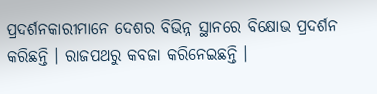ପ୍ରଦର୍ଶନକାରୀମାନେ ଦେଶର ବିଭିନ୍ନ ସ୍ଥାନରେ ବିକ୍ଷୋଭ ପ୍ରଦର୍ଶନ କରିଛନ୍ତି । ରାଜପଥରୁ କବଜା କରିନେଇଛନ୍ତି ।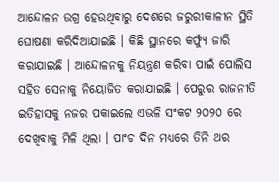ଆନ୍ଦୋଳନ ଉଗ୍ର ହେଉଥିବାରୁ ଦେଶରେ ଜରୁରୀକାଳୀନ ସ୍ଥିତି ଘୋଷଣା କରିଦିଆଯାଇଛି । କିଛି ସ୍ଥାନରେ କର୍ଫ୍ୟୁ ଜାରି କରାଯାଇଛି । ଆନ୍ଦୋଳନକୁ ନିୟନ୍ତ୍ରଣ କରିବା ପାଇଁ ପୋଲିସ ସହିତ ସେନାକୁ ନିୟୋଜିତ କରାଯାଇଛି । ପେରୁର ରାଜନୀତି ଇତିହାସକୁ ନଜର ପକାଇଲେ ଏଭଳି ସଂକଟ ୨୦୨୦ ରେ ଦେଖିବାକୁ ମିଳି ଥିଲା । ପାଂଚ ଦିନ ମଧ୍ୟରେ ତିନି ଥର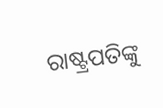ରାଷ୍ଟ୍ରପତିଙ୍କୁ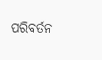ପରିବର୍ତନ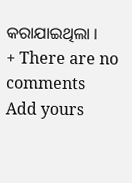କରାଯାଇଥିଲା ।
+ There are no comments
Add yours